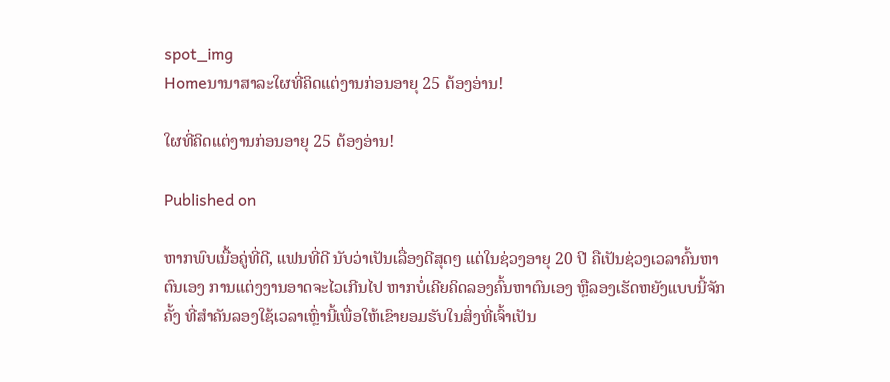spot_img
Homeນານາສາລະໃຜທີ່ຄິດແຕ່ງານກ່ອນອາຍຸ 25 ຕ້ອງອ່ານ!

ໃຜທີ່ຄິດແຕ່ງານກ່ອນອາຍຸ 25 ຕ້ອງອ່ານ!

Published on

ຫາກພົບເນື້ອຄູ່ທີ່ດີ, ແຟນທີ່ດີ ນັບວ່າເປັນເລື່ອງດີສຸດໆ ແຕ່ໃນຊ່ວງອາຍຸ 20 ປີ ຄືເປັນຊ່ວງເວລາຄົ້ນຫາຕົນເອງ ການແຕ່ງງານອາດຈະໄວເກີນໄປ ຫາກບໍ່ເຄີຍຄິດລອງຄົ້ນຫາຕົນເອງ ຫຼືລອງເຮັດຫຍັງແບບນີ້ຈັກຄັ້ງ ທີ່ສໍາຄັນລອງໃຊ້ເວລາເຫຼົ່ານີ້ເພື່ອໃຫ້ເຂົາຍອມຮັບໃນສິ່ງທີ່ເຈົ້າເປັນ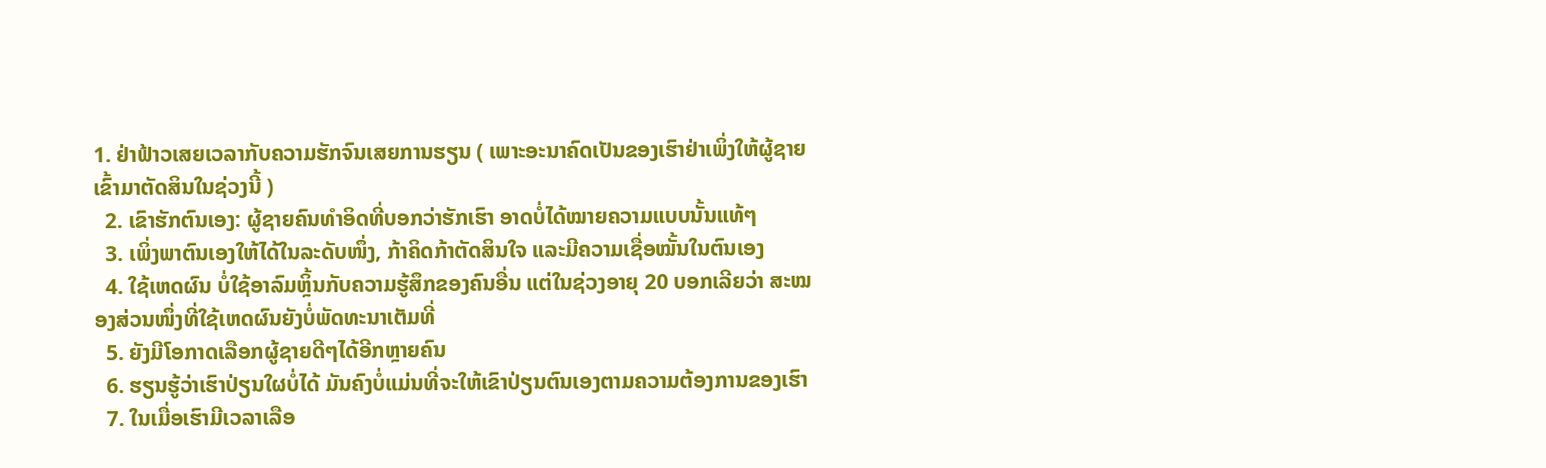1. ຢ່າຟ້າວເສຍເວລາກັບຄວາມຮັກຈົນເສຍການຮຽນ ( ເພາະອະນາຄົດເປັນຂອງເຮົາຢ່າເພິ່ງໃຫ້ຜູ້ຊາຍເຂົ້າມາຕັດສິນໃນຊ່ວງນີ້ )
  2. ເຂົາຮັກຕົນເອງ: ຜູ້ຊາຍຄົນທໍາອິດທີ່ບອກວ່າຮັກເຮົາ ອາດບໍ່ໄດ້ໝາຍຄວາມແບບນັ້ນແທ້ໆ
  3. ເພິ່ງພາຕົນເອງໃຫ້ໄດ້ໃນລະດັບໜຶ່ງ, ກ້າຄິດກ້າຕັດສິນໃຈ ແລະມີຄວາມເຊື່ອໝັ້ນໃນຕົນເອງ
  4. ໃຊ້ເຫດຜົນ ບໍ່ໃຊ້ອາລົມຫຼິ້ນກັບຄວາມຮູ້ສຶກຂອງຄົນອື່ນ ແຕ່ໃນຊ່ວງອາຍຸ 20 ບອກເລີຍວ່າ ສະໝອງສ່ວນໜຶ່ງທີ່ໃຊ້ເຫດຜົນຍັງບໍ່ພັດທະນາເຕັມທີ່
  5. ຍັງມີໂອກາດເລືອກຜູ້ຊາຍດີໆໄດ້ອີກຫຼາຍຄົນ
  6. ຮຽນຮູ້ວ່າເຮົາປ່ຽນໃຜບໍ່ໄດ້ ມັນຄົງບໍ່ແມ່ນທີ່ຈະໃຫ້ເຂົາປ່ຽນຕົນເອງຕາມຄວາມຕ້ອງການຂອງເຮົາ
  7. ໃນເມື່ອເຮົາມີເວລາເລືອ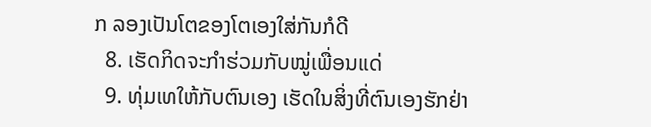ກ ລອງເປັນໂຕຂອງໂຕເອງໃສ່ກັນກໍດີ
  8. ເຮັດກິດຈະກໍາຮ່ວມກັບໝູ່ເພື່ອນແດ່
  9. ທຸ່ມເທໃຫ້ກັບຕົນເອງ ເຮັດໃນສິ່ງທີ່ຕົນເອງຮັກຢ່າ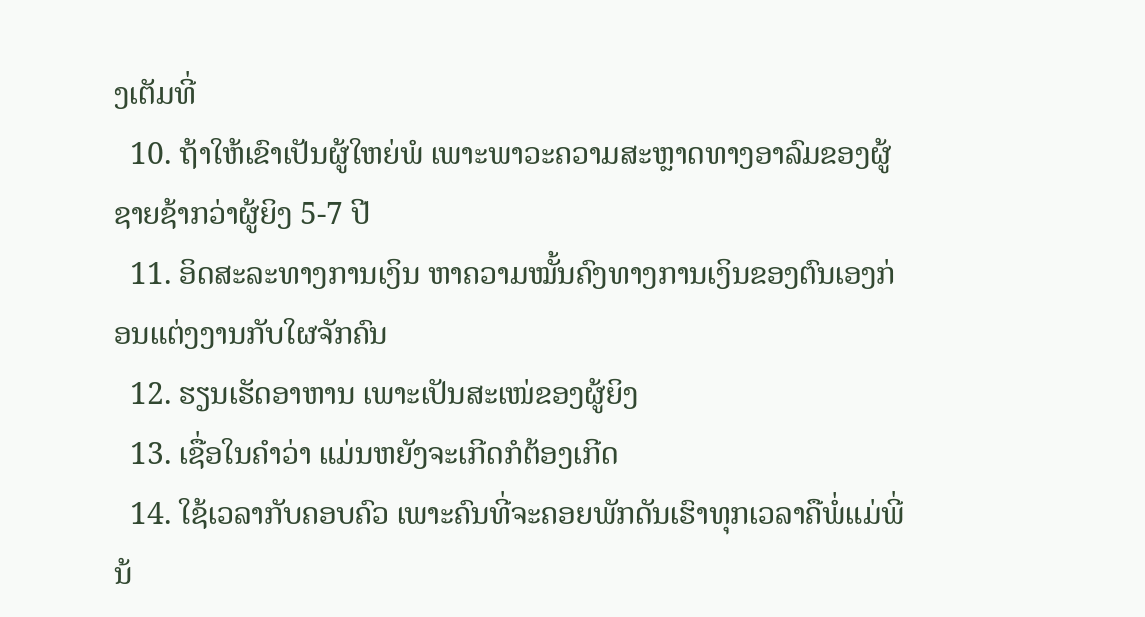ງເຕັມທີ່
  10. ຖ້າໃຫ້ເຂົາເປັນຜູ້ໃຫຍ່ພໍ ເພາະພາວະຄວາມສະຫຼາດທາງອາລົມຂອງຜູ້ຊາຍຊ້າກວ່າຜູ້ຍິງ 5-7 ປີ
  11. ອິດສະລະທາງການເງິນ ຫາຄວາມໝັ້ນຄົງທາງການເງິນຂອງຕົນເອງກ່ອນແຕ່ງງານກັບໃຜຈັກຄົນ
  12. ຮຽນເຮັດອາຫານ ເພາະເປັນສະເໜ່ຂອງຜູ້ຍິງ
  13. ເຊື່ອໃນຄໍາວ່າ ແມ່ນຫຍັງຈະເກີດກໍຕ້ອງເກີດ
  14. ໃຊ້ເວລາກັບຄອບຄົວ ເພາະຄົນທີ່ຈະຄອຍພັກດັນເຮົາທຸກເວລາຄືພໍ່ແມ່ພີ່ນ້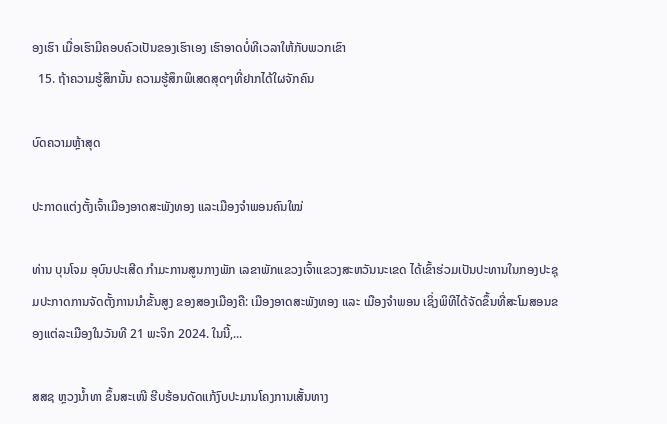ອງເຮົາ ເມື່ອເຮົາມີຄອບຄົວເປັນຂອງເຮົາເອງ ເຮົາອາດບໍ່ທີເວລາໃຫ້ກັບພວກເຂົາ
  15. ຖ້າຄວາມຮູ້ສຶກນັ້ນ ຄວາມຮູ້ສຶກພິເສດສຸດໆທີ່ຢາກໄດ້ໃຜຈັກຄົນ

ບົດຄວາມຫຼ້າສຸດ

ປະກາດແຕ່ງຕັ້ງເຈົ້າເມືອງອາດສະພັງທອງ ແລະເມືອງຈຳພອນຄົນໃໝ່

ທ່ານ ບຸນໂຈມ ອຸບົນປະເສີດ ກຳມະການສູນກາງພັກ ເລຂາພັກແຂວງເຈົ້າແຂວງສະຫວັນນະເຂດ ໄດ້ເຂົ້າຮ່ວມເປັນປະທານໃນກອງປະຊຸມປະກາດການຈັດຕັ້ງການນຳຂັ້ນສູງ ຂອງສອງເມືອງຄື: ເມືອງອາດສະພັງທອງ ແລະ ເມືອງຈຳພອນ ເຊິ່ງພິທີໄດ້ຈັດຂຶ້ນທີ່ສະໂມສອນຂອງແຕ່ລະເມືອງໃນວັນທີ 21 ພະຈິກ 2024. ໃນນີ້,...

ສສຊ ຫຼວງນໍ້າທາ ຂຶ້ນສະເໜີ ຮີບຮ້ອນດັດແກ້ງົບປະມານໂຄງການເສັ້ນທາງ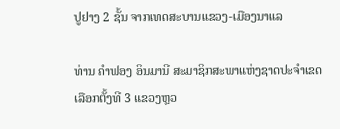ປູຢາງ 2 ຊັ້ນ ຈາກເທດສະບານແຂວງ-ເມືອງນາແລ

ທ່ານ ຄຳຟອງ ອິນມານີ ສະມາຊິກສະພາແຫ່ງຊາດປະຈຳເຂດເລືອກຕັ້ງທີ 3 ແຂວງຫຼວ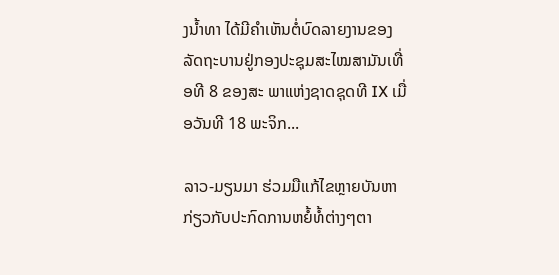ງນ້ຳທາ ໄດ້ມີຄຳເຫັນຕໍ່ບົດລາຍງານຂອງລັດຖະບານຢູ່ກອງປະຊຸມສະໄໝສາມັນເທື່ອທີ 8 ຂອງສະ ພາແຫ່ງຊາດຊຸດທີ IX ເມື່ອວັນທີ 18 ພະຈິກ...

ລາວ-ມຽນມາ ຮ່ວມມືແກ້ໄຂຫຼາຍບັນຫາກ່ຽວກັບປະກົດການຫຍໍ້ທໍ້ຕ່າງໆຕາ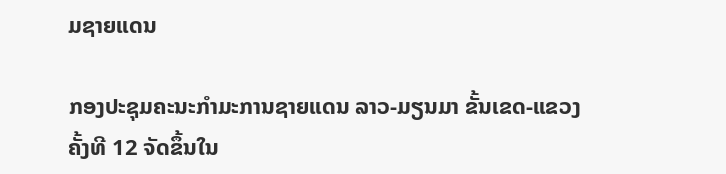ມຊາຍແດນ

ກອງປະຊຸມຄະນະກຳມະການຊາຍແດນ ລາວ-ມຽນມາ ຂັ້ນເຂດ-ແຂວງ ຄັ້ງທີ 12 ຈັດຂຶ້ນໃນ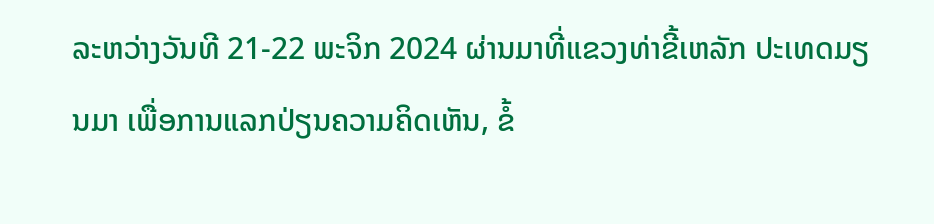ລະຫວ່າງວັນທີ 21-22 ພະຈິກ 2024 ຜ່ານມາທີ່ແຂວງທ່າຂີ້ເຫລັກ ປະເທດມຽນມາ ເພື່ອການແລກປ່ຽນຄວາມຄິດເຫັນ, ຂໍ້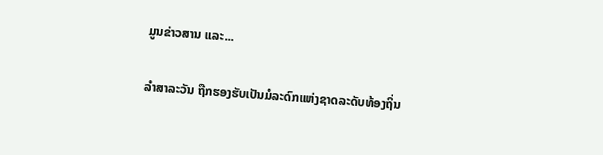ມູນຂ່າວສານ ແລະ...

ລຳສາລະວັນ ຖືກຮອງຮັບເປັນມໍລະດົກແຫ່ງຊາດລະດັບທ້ອງຖິ່ນ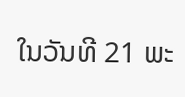ໃນວັນທີ 21 ພະ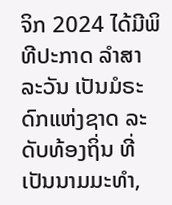ຈິກ 2024 ໄດ້ມີພິທີປະກາດ ລຳສາລະວັນ ເປັນມໍຣະດົກແຫ່ງຊາດ ລະດັບທ້ອງຖິ່ນ ທີ່ເປັນນາມມະທຳ,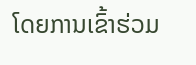ໂດຍການເຂົ້າຮ່ວມ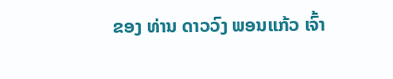ຂອງ ທ່ານ ດາວວົງ ພອນແກ້ວ ເຈົ້າ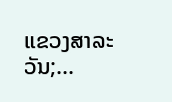ແຂວງສາລະວັນ;...